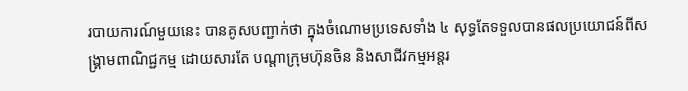របាយការណ៍មួយនេះ បានគូសបញ្ជាក់ថា ក្នុងចំណោមប្រទេសទាំង ៤ សុទ្ធតែទទួលបានផលប្រយោជន៍ពីសង្គ្រាមពាណិជ្ជកម្ម ដោយសារតែ បណ្តាក្រុមហ៊ុនចិន និងសាជីវកម្មអន្តរ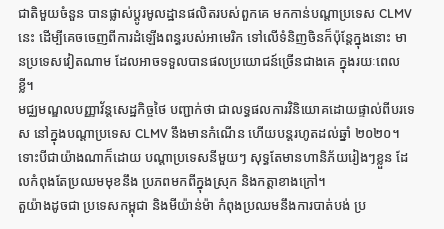ជាតិមួយចំនួន បានផ្លាស់ប្តូរមូលដ្ឋានផលិតរបស់ពួកគេ មកកាន់បណ្តាប្រទេស CLMV នេះ ដើម្បីគេចចេញពីការដំឡើងពន្ធរបស់អាមេរិក ទៅលើទំនិញចិនក៏ប៉ុន្តែក្នុងនោះ មានប្រទេសវៀតណាម ដែលអាចទទួលបានផលប្រយោជន៍ច្រើនជាងគេ ក្នុងរយៈពេលខ្លី។
មជ្ឈមណ្ឌលបញ្ញាវ័ន្តសេដ្ឋកិច្ចថៃ បញ្ជាក់ថា ជាលទ្ធផលការវិនិយោគដោយផ្ទាល់ពីបរទេស នៅក្នុងបណ្តាប្រទេស CLMV នឹងមានកំណើន ហើយបន្តរហូតដល់ឆ្នាំ ២០២០។
ទោះបីជាយ៉ាងណាក៏ដោយ បណ្តាប្រទេសនីមួយៗ សុទ្ធតែមានហានិភ័យរៀងៗខ្លួន ដែលកំពុងតែប្រឈមមុខនឹង ប្រភពមកពីក្នុងស្រុក និងកត្តាខាងក្រៅ។
តួយ៉ាងដូចជា ប្រទេសកម្ពុជា និងមីយ៉ាន់ម៉ា កំពុងប្រឈមនឹងការបាត់បង់ ប្រ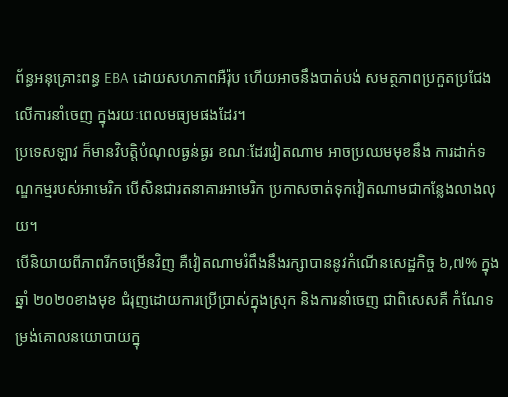ព័ន្ធអនុគ្រោះពន្ធ EBA ដោយសហភាពអឺរ៉ុប ហើយអាចនឹងបាត់បង់ សមត្ថភាពប្រកួតប្រជែងលើការនាំចេញ ក្នុងរយៈពេលមធ្យមផងដែរ។
ប្រទេសឡាវ ក៏មានវិបត្តិបំណុលធ្ងន់ធ្ងរ ខណៈដែរវៀតណាម អាចប្រឈមមុខនឹង ការដាក់ទណ្ឌកម្មរបស់អាមេរិក បើសិនជារតនាគារអាមេរិក ប្រកាសចាត់ទុកវៀតណាមជាកន្លែងលាងលុយ។
បើនិយាយពីភាពរីកចម្រើនវិញ គឺវៀតណាមរំពឹងនឹងរក្សាបាននូវកំណើនសេដ្ឋកិច្ច ៦,៧% ក្នុងឆ្នាំ ២០២០ខាងមុខ ជំរុញដោយការប្រើប្រាស់ក្នុងស្រុក និងការនាំចេញ ជាពិសេសគឺ កំណែទម្រង់គោលនយោបាយក្នុ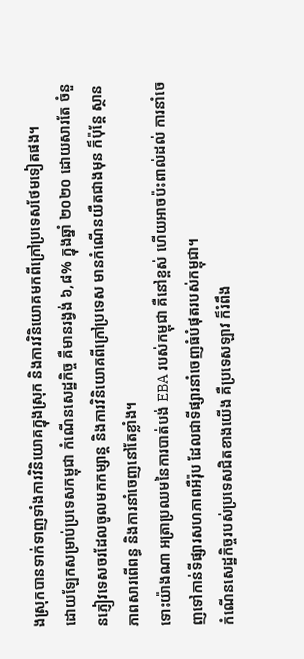ងស្រុកបានទាក់ទាញទាំងការវិនិយោគក្នុងស្រុក និងការវិនិយោគមកពីក្រៅប្រទេសថែមទៀតផង។
ដោយឡែកសម្រាប់ប្រទេសកម្ពុជា កំណើនសេដ្ឋកិច្ច គឺមានរង្វង់ ៦,៨% ក្នុងឆ្នាំ ២០២០ ដោយសារតែ ចំនួនភ្ញៀវទេសចរដែលចូលមកកម្សាន្ត និងការវិនិយោគពីក្រៅប្រទេស មានកំណើនយឺតជាងមុន ក៏ប៉ុន្តែ ស្ថានភាពសារពើពន្ធ និងការនាំចេញនៅតែខ្លាំង។
ទោះយ៉ាងណា អត្រាប្រឈមនៃការបាត់បង់ EBA របស់កម្ពុជា គឺនៅខ្ពស់ ហើយអាចប៉ះពាល់ដល់ ការនាំចេញទៅកាន់ទីផ្សារសហភាពអឺរ៉ុប ដែលជាទីផ្សារនាំចេញធំបំផុតរបស់កម្ពុជា។
កំណើនសេដ្ឋកិច្ចរបស់ប្រទេសជិតខាងយើង គឺប្រទេសឡាវ ក៏រំពឹង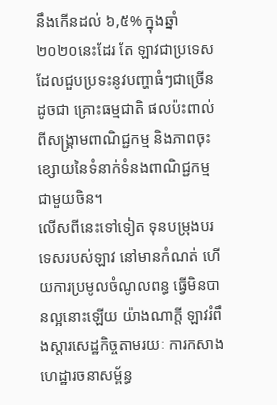នឹងកើនដល់ ៦,៥% ក្នុងឆ្នាំ ២០២០នេះដែរ តែ ឡាវជាប្រទេសដែលជួបប្រទះនូវបញ្ហាធំៗជាច្រើន ដូចជា គ្រោះធម្មជាតិ ផលប៉ះពាល់ពីសង្គ្រាមពាណិជ្ជកម្ម និងភាពចុះខ្សោយនៃទំនាក់ទំនងពាណិជ្ជកម្មជាមួយចិន។
លើសពីនេះទៅទៀត ទុនបម្រុងបរទេសរបស់ឡាវ នៅមានកំណត់ ហើយការប្រមូលចំណូលពន្ធ ធ្វើមិនបានល្អនោះឡើយ យ៉ាងណាក្តី ឡាវរំពឹងស្តារសេដ្ឋកិច្ចតាមរយៈ ការកសាងហេដ្ឋារចនាសម្ព័ន្ធ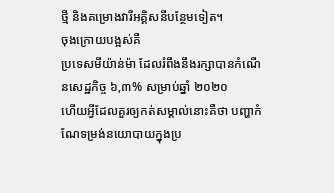ថ្មី និងគម្រោងវារីអគ្គិសនីបន្ថែមទៀត។
ចុងក្រោយបង្អស់គឺ
ប្រទេសមីយ៉ាន់ម៉ា ដែលរំពឹងនឹងរក្សាបានកំណើនសេដ្ឋកិច្ច ៦,៣% សម្រាប់ឆ្នាំ ២០២០
ហើយអ្វីដែលគួរឲ្យកត់សម្គាល់នោះគឺថា បញ្ហាកំណែទម្រង់នយោបាយក្នុងប្រ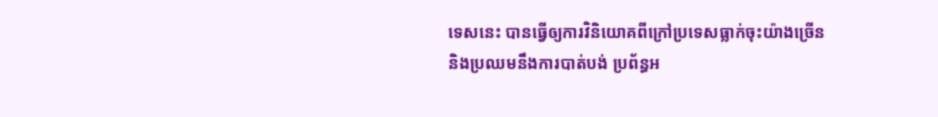ទេសនេះ បានធ្វើឲ្យការវិនិយោគពីក្រៅប្រទេសធ្លាក់ចុះយ៉ាងច្រើន
និងប្រឈមនឹងការបាត់បង់ ប្រព័ន្ធអ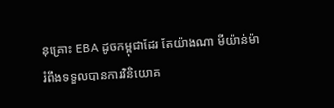នុគ្រោះ EBA ដូចកម្ពុជាដែរ តែយ៉ាងណា មីយ៉ាន់ម៉ា
រំពឹងទទួលបានការវិនិយោគ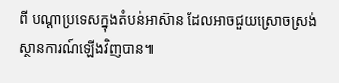ពី បណ្តាប្រទេសក្នុងតំបន់អាស៊ាន ដែលអាចជួយស្រោចស្រង់ស្ថានការណ៍ឡើងវិញបាន៕